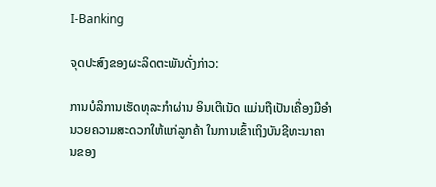I-Banking

ຈຸດປະສົງຂອງຜະລິດຕະພັນດັ່ງກ່າວ:

ການບໍລິການເຮັດທຸລະກໍາຜ່ານ ອິນເຕີເນັດ ແມ່ນຖືເປັນເຄື່ອງມືອໍານວຍຄວາມສະດວກໃຫ້ແກ່ລູກຄ້າ ໃນການເຂົ້າເຖິງບັນຊີທະນາຄານຂອງ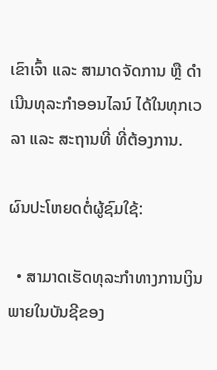ເຂົາເຈົ້າ ແລະ ສາມາດຈັດການ ຫຼື ດໍາເນີນທຸລະກໍາອອນໄລນ໌ ໄດ້ໃນທຸກເວລາ ແລະ ສະຖານທີ່ ທີ່ຕ້ອງການ.

ຜົນປະໂຫຍດຕໍ່ຜູ້ຊົມໃຊ້:

  • ສາມາດເຮັດທຸລະກໍາທາງການເງິນພາຍໃນບັນຊີຂອງ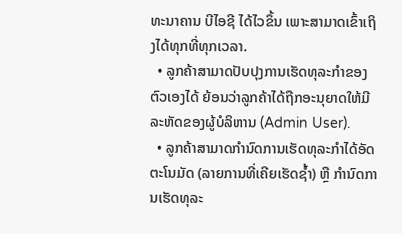ທະນາຄານ ບີໄອຊີ ໄດ້ໄວຂຶ້ນ ເພາະສາມາດເຂົ້າເຖິງໄດ້ທຸກທີ່ທຸກເວລາ.
  • ລູກຄ້າສາມາດປັບປຸງການເຮັດທຸລະກໍາຂອງຕົວເອງໄດ້ ຍ້ອນວ່າລູກຄ້າໄດ້ຖືກອະນຸຍາດໃຫ້ມີລະຫັດຂອງຜູ້ບໍລິຫານ (Admin User).
  • ລູກຄ້າສາມາດກໍານົດການເຮັດທຸລະກໍາໄດ້ອັດຕະໂນມັດ (ລາຍການທີ່ເຄີຍເຮັດຊໍ້າ) ຫຼື ກໍານົດການເຮັດທຸລະ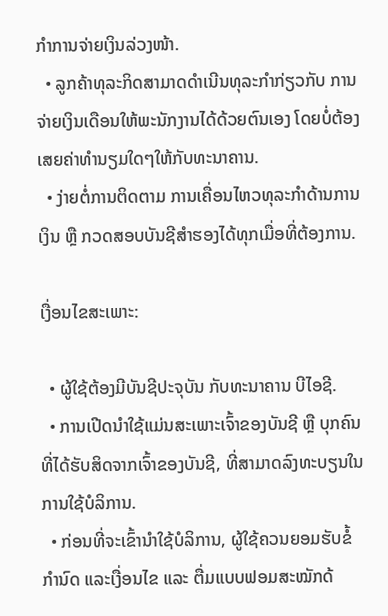ກໍາການຈ່າຍເງິນລ່ວງໜ້າ.
  • ລູກຄ້າທຸລະກິດສາມາດດໍາເນີນທຸລະກໍາກ່ຽວກັບ ການຈ່າຍເງິນເດືອນໃຫ້ພະນັກງານໄດ້ດ້ວຍຕົນເອງ ໂດຍບໍ່ຕ້ອງເສຍຄ່າທໍານຽມໃດໆໃຫ້ກັບທະນາຄານ.
  • ງ່າຍຕໍ່ການຕິດຕາມ ການເຄື່ອນໄຫວທຸລະກຳດ້ານການເງິນ ຫຼື ກວດສອບບັນຊີສໍາຮອງໄດ້ທຸກເມື່ອທີ່ຕ້ອງການ.

ເງື່ອນໄຂສະເພາະ:

  • ຜູ້ໃຊ້ຕ້ອງມີບັນຊີປະຈຸບັນ ກັບທະນາຄານ ບີໄອຊີ.
  • ການເປີດນໍາໃຊ້ແມ່ນສະເພາະເຈົ້າຂອງບັນຊີ ຫຼື ບຸກຄົນທີ່ໄດ້ຮັບສິດຈາກເຈົ້າຂອງບັນຊີ, ທີ່ສາມາດລົງທະບຽນໃນການໃຊ້ບໍລິການ.
  • ກ່ອນທີ່ຈະເຂົ້ານໍາໃຊ້ບໍລິການ, ຜູ້ໃຊ້ຄວນຍອມຮັບຂໍ້ກຳນົດ ແລະເງື່ອນໄຂ ແລະ ຕື່ມແບບຟອມສະໝັກດ້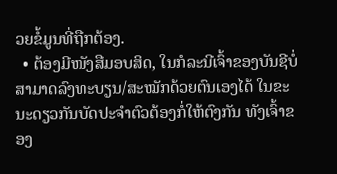ວຍຂໍ້ມູນທີ່ຖືກຕ້ອງ.
  • ຕ້ອງມີໜັງສືມອບສິດ, ໃນກໍລະນີເຈົ້າຂອງບັນຊີບໍ່ສາມາດລົງທະບຽນ/ສະໝັກດ້ວຍຕົນເອງໄດ້ ໃນຂະນະດຽວກັນບັດປະຈຳຕົວຕ້ອງກໍ່ໃຫ້ຕົງກັນ ທັງເຈົ້າຂອງ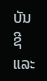ບັນຊີ ແລະ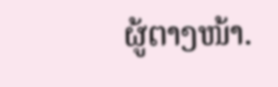ຜູ້ຕາງໜ້າ.